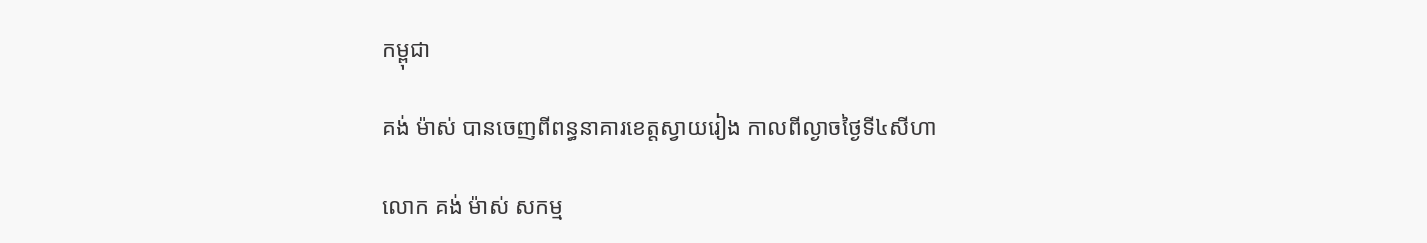កម្ពុជា

គង់ ម៉ាស់ បានចេញពីពន្ធនាគារខេត្តស្វាយរៀង កាលពីល្ងាចថ្ងៃទី៤សីហា

លោក គង់ ម៉ាស់ សកម្ម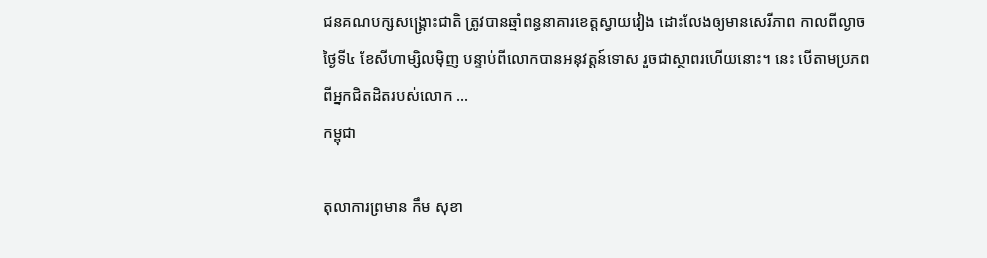ជនគណបក្សសង្គ្រោះជាតិ ត្រូវបានឆ្មាំពន្ធនាគារខេត្តស្វាយវៀង ដោះលែងឲ្យមានសេរីភាព កាលពីល្ងាចថ្ងៃទី៤ ខែសីហាម្សិលម៉ិញ បន្ទាប់ពីលោកបានអនុវត្តន៍ទោស រួចជាស្ថាពរហើយនោះ។ នេះ បើតាមប្រភព ពីអ្នកជិតដិតរបស់លោក ...
កម្ពុជា

តុលាការព្រមាន កឹម សុខា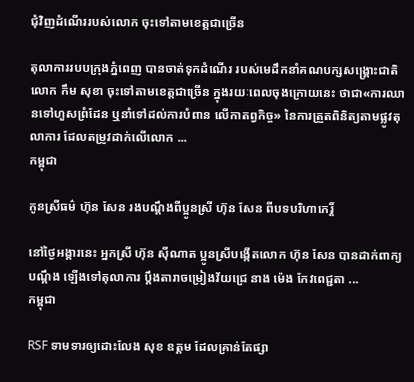ជុំវិញដំណើររបស់លោក ចុះទៅតាមខេត្តជាច្រើន

តុលាការរបបក្រុងភ្នំពេញ បានចាត់ទុកដំណើរ របស់មេដឹកនាំគណបក្សសង្គ្រោះជាតិ លោក កឹម សុខា ចុះទៅតាមខេត្តជាច្រើន ក្នុងរយៈពេលចុងក្រោយនេះ ថាជា«ការឈានទៅហួសព្រំដែន ឬនាំទៅដល់ការបំពាន លើកាតព្វកិច្ច» នៃការត្រួតពិនិត្យតាមផ្លូវតុលាការ ដែលតម្រូវដាក់លើលោក ...
កម្ពុជា

កូនស្រីធម៌ ហ៊ុន សែន រងបណ្ដឹងពីប្អូនស្រី ហ៊ុន សែន ពីបទបរិហាកេរ្ដិ៍

នៅថ្ងៃអង្គារនេះ អ្នកស្រី ហ៊ុន ស៊ីណាត ប្អូនស្រីបង្កើតលោក ហ៊ុន សែន បានដាក់ពាក្យបណ្ដឹង ឡើងទៅតុលាការ ប្ដឹងតារាចម្រៀងវ័យជ្រេ នាង ម៉េង កែវពេជ្ជតា ...
កម្ពុជា

RSF ទាមទារឲ្យដោះលែង សុខ ឧត្ដម ដែលគ្រាន់តែផ្សា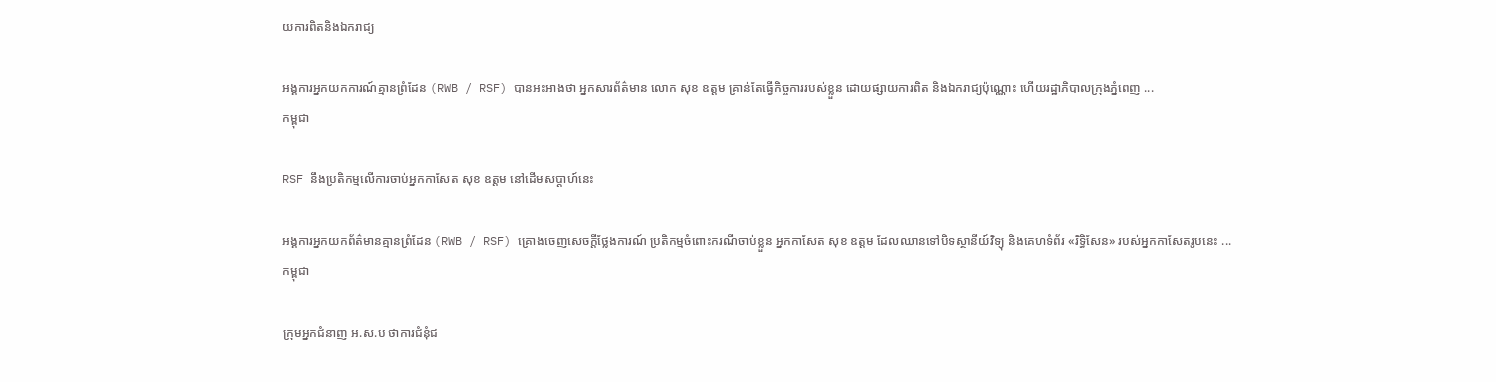យការពិតនិងឯករាជ្យ

អង្គការអ្នកយកការណ៍គ្មានព្រំដែន (RWB / RSF) បានអះអាងថា អ្នកសារព័ត៌មាន លោក សុខ ឧត្ដម គ្រាន់តែធ្វើកិច្ចការរបស់ខ្លួន ដោយផ្សាយការពិត និងឯករាជ្យប៉ុណ្ណោះ ហើយរដ្ឋាភិបាលក្រុងភ្នំពេញ ...
កម្ពុជា

RSF នឹងប្រតិកម្មលើការចាប់អ្នកកាសែត សុខ ឧត្ដម នៅដើមសប្ដាហ៍នេះ

អង្គការអ្នកយកព័ត៌មានគ្មានព្រំដែន (RWB / RSF) គ្រោងចេញសេចក្ដីថ្លែងការណ៍ ប្រតិកម្មចំពោះករណីចាប់ខ្លួន អ្នកកាសែត សុខ ឧត្ដម ដែលឈានទៅបិទស្ថានីយ៍វិទ្យុ និងគេហទំព័រ «រិទ្ធិសែន» របស់អ្នកកាសែតរូបនេះ ...
កម្ពុជា

ក្រុមអ្នកជំនាញ អ.ស.ប ថាការជំនុំជ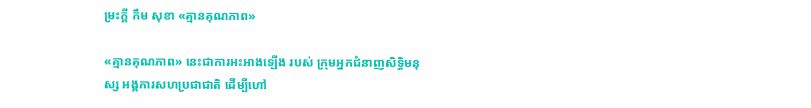ម្រះក្តី កឹម សុខា «គ្មានគុណភាព»

«គ្មានគុណភាព» នេះជាការអះអាងឡើង របស់ ក្រុមអ្នកជំនាញសិទ្ធិមនុស្ស អង្គការសហប្រជាជាតិ ដើម្បីហៅ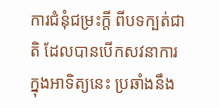ការជំនុំជម្រះក្តី ពីបទក្បត់ជាតិ ដែលបានបើកសវនាការ ក្នុងអាទិត្យនេះ ប្រឆាំងនឹង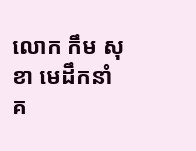លោក កឹម សុខា មេដឹកនាំគ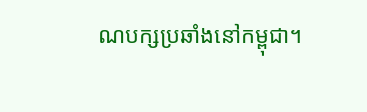ណបក្សប្រឆាំងនៅកម្ពុជា។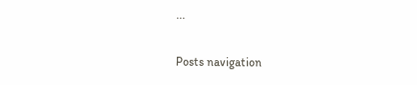...

Posts navigation